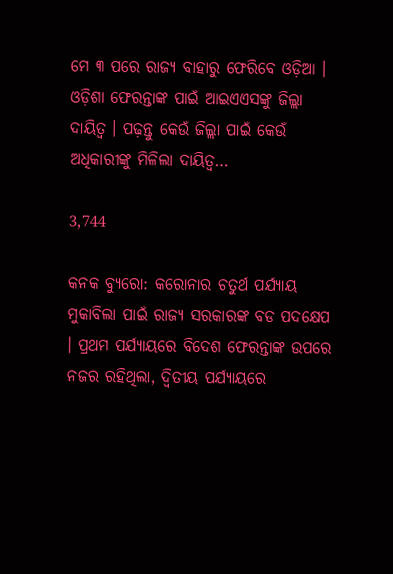ମେ ୩ ପରେ ରାଜ୍ୟ ବାହାରୁ ଫେରିବେ ଓଡ଼ିଆ । ଓଡ଼ିଶା ଫେରନ୍ତାଙ୍କ ପାଇଁ ଆଇଏଏସଙ୍କୁ ଜିଲ୍ଲା ଦାୟିତ୍ୱ । ପଢ଼ନ୍ତୁ କେଉଁ ଜିଲ୍ଲା ପାଇଁ କେଉଁ ଅଧିକାରୀଙ୍କୁ ମିଳିଲା ଦାୟିତ୍ୱ…

3,744

କନକ ବ୍ୟୁରୋ: କରୋନାର ଚତୁର୍ଥ ପର୍ଯ୍ୟାୟ ମୁକାବିଲା ପାଇଁ ରାଜ୍ୟ ସରକାରଙ୍କ ବଡ ପଦକ୍ଷେପ । ପ୍ରଥମ ପର୍ଯ୍ୟାୟରେ ବିଦେଶ ଫେରନ୍ତାଙ୍କ ଉପରେ ନଜର ରହିଥିଲା, ଦ୍ୱିତୀୟ ପର୍ଯ୍ୟାୟରେ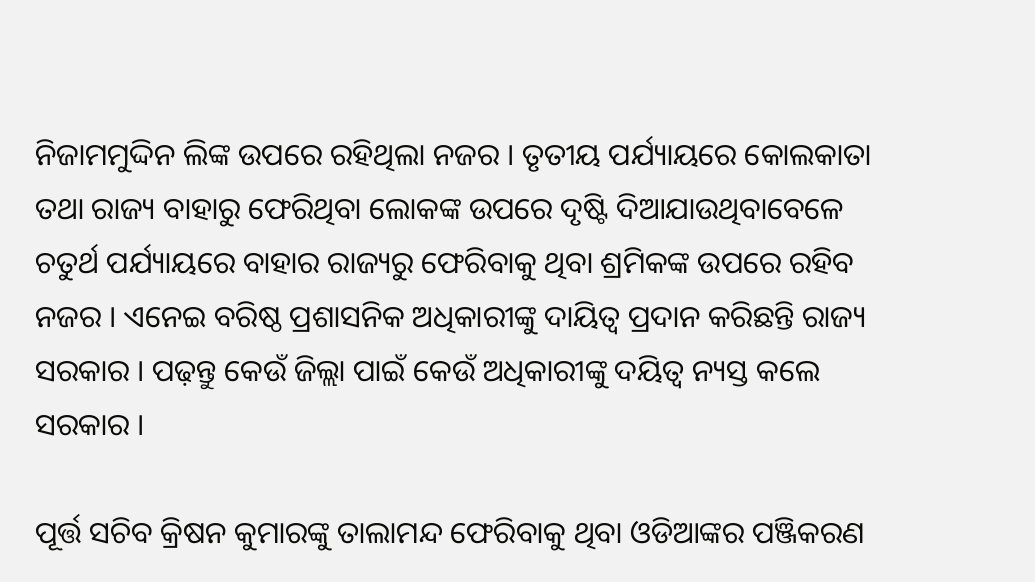ନିଜାମମୁଦ୍ଦିନ ଲିଙ୍କ ଉପରେ ରହିଥିଲା ନଜର । ତୃତୀୟ ପର୍ଯ୍ୟାୟରେ କୋଲକାତା ତଥା ରାଜ୍ୟ ବାହାରୁ ଫେରିଥିବା ଲୋକଙ୍କ ଉପରେ ଦୃଷ୍ଟି ଦିଆଯାଉଥିବାବେଳେ ଚତୁର୍ଥ ପର୍ଯ୍ୟାୟରେ ବାହାର ରାଜ୍ୟରୁ ଫେରିବାକୁ ଥିବା ଶ୍ରମିକଙ୍କ ଉପରେ ରହିବ ନଜର । ଏନେଇ ବରିଷ୍ଠ ପ୍ରଶାସନିକ ଅଧିକାରୀଙ୍କୁ ଦାୟିତ୍ୱ ପ୍ରଦାନ କରିଛନ୍ତି ରାଜ୍ୟ ସରକାର । ପଢ଼ନ୍ତୁ କେଉଁ ଜିଲ୍ଲା ପାଇଁ କେଉଁ ଅଧିକାରୀଙ୍କୁ ଦୟିତ୍ୱ ନ୍ୟସ୍ତ କଲେ ସରକାର ।

ପୂର୍ତ୍ତ ସଚିବ କ୍ରିଷନ କୁମାରଙ୍କୁ ତାଲାମନ୍ଦ ଫେରିବାକୁ ଥିବା ଓଡିଆଙ୍କର ପଞ୍ଜିକରଣ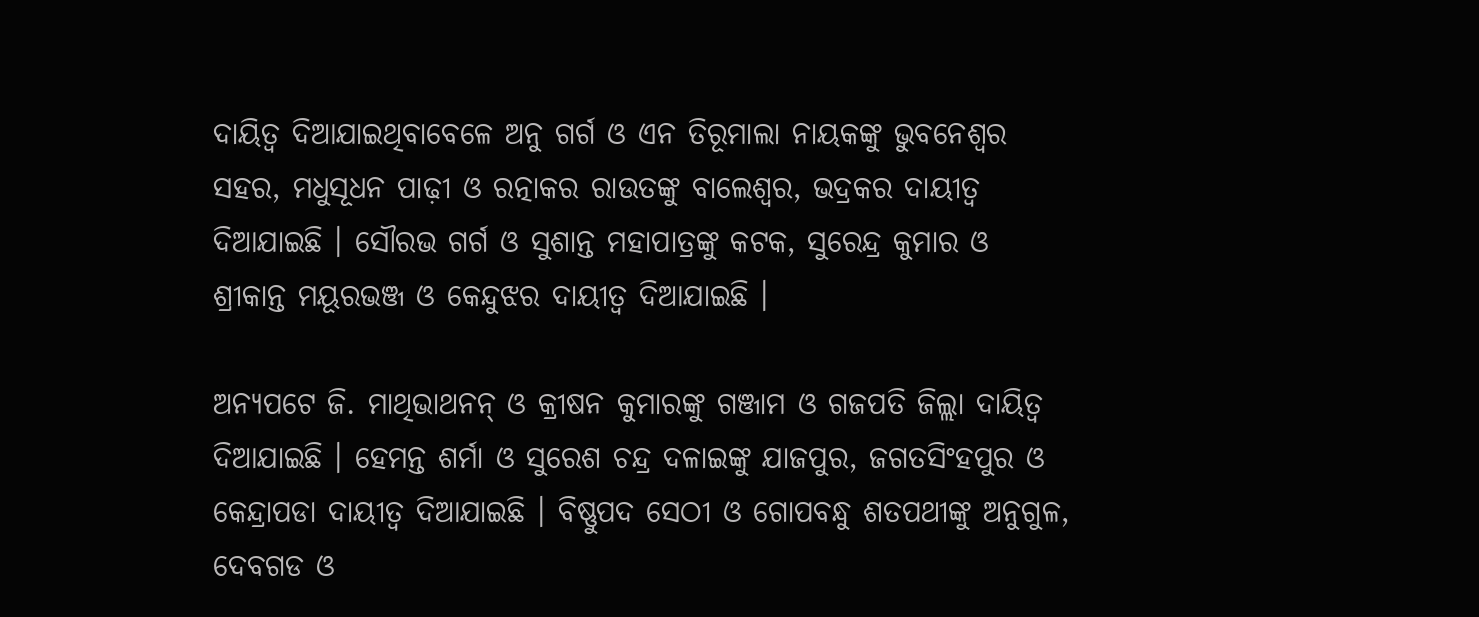ଦାୟିତ୍ୱ ଦିଆଯାଇଥିବାବେଳେ ଅନୁ ଗର୍ଗ ଓ ଏନ ତିରୂମାଲା ନାୟକଙ୍କୁ ଭୁବନେଶ୍ୱର ସହର, ମଧୁସୂଧନ ପାଢ଼ୀ ଓ ରତ୍ନାକର ରାଉତଙ୍କୁ ବାଲେଶ୍ୱର, ଭଦ୍ରକର ଦାୟୀତ୍ୱ ଦିଆଯାଇଛି । ସୌରଭ ଗର୍ଗ ଓ ସୁଶାନ୍ତ ମହାପାତ୍ରଙ୍କୁ କଟକ, ସୁରେନ୍ଦ୍ର କୁମାର ଓ ଶ୍ରୀକାନ୍ତ ମୟୂରଭଞ୍ଜ ଓ କେନ୍ଦୁଝର ଦାୟୀତ୍ୱ ଦିଆଯାଇଛି ।

ଅନ୍ୟପଟେ ଜି. ମାଥିଭାଥନନ୍ ଓ କ୍ରୀଷନ କୁମାରଙ୍କୁ ଗଞ୍ଜାମ ଓ ଗଜପତି ଜିଲ୍ଲା ଦାୟିତ୍ୱ ଦିଆଯାଇଛି । ହେମନ୍ତ ଶର୍ମା ଓ ସୁରେଶ ଚନ୍ଦ୍ର ଦଳାଇଙ୍କୁ ଯାଜପୁର, ଜଗତସିଂହପୁର ଓ କେନ୍ଦ୍ରାପଡା ଦାୟୀତ୍ୱ ଦିଆଯାଇଛି । ବିଷ୍ଣୁପଦ ସେଠୀ ଓ ଗୋପବନ୍ଧୁ ଶତପଥୀଙ୍କୁ ଅନୁଗୁଳ, ଦେବଗଡ ଓ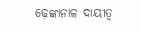ଢ଼େଙ୍କାନାଳ ଦାୟୀତ୍ୱ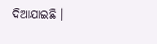ଦିଆଯାଇଛି ।